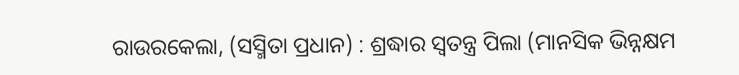ରାଉରକେଲା, (ସସ୍ମିତା ପ୍ରଧାନ) : ଶ୍ରଦ୍ଧାର ସ୍ଵତନ୍ତ୍ର ପିଲା (ମାନସିକ ଭିନ୍ନକ୍ଷମ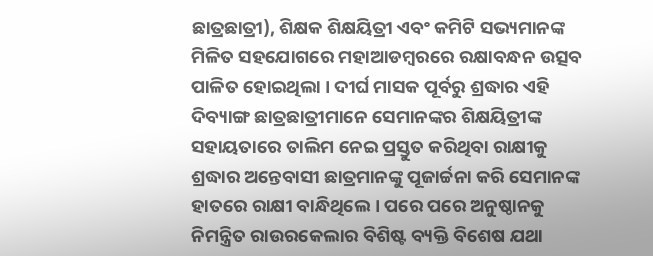ଛାତ୍ରଛାତ୍ରୀ), ଶିକ୍ଷକ ଶିକ୍ଷୟିତ୍ରୀ ଏବଂ କମିଟି ସଭ୍ୟମାନଙ୍କ ମିଳିତ ସହଯୋଗରେ ମହାଆଡମ୍ବରରେ ରକ୍ଷାବନ୍ଧନ ଉତ୍ସବ ପାଳିତ ହୋଇଥିଲା । ଦୀର୍ଘ ମାସକ ପୂର୍ବରୁ ଶ୍ରଦ୍ଧାର ଏହି ଦିବ୍ୟାଙ୍ଗ ଛାତ୍ରଛାତ୍ରୀମାନେ ସେମାନଙ୍କର ଶିକ୍ଷୟିତ୍ରୀଙ୍କ ସହାୟତାରେ ତାଲିମ ନେଇ ପ୍ରସ୍ତୁତ କରିଥିବା ରାକ୍ଷୀକୁ ଶ୍ରଦ୍ଧାର ଅନ୍ତେବାସୀ ଛାତ୍ରମାନଙ୍କୁ ପୂଜାର୍ଚ୍ଚନା କରି ସେମାନଙ୍କ ହାତରେ ରାକ୍ଷୀ ବାନ୍ଧିଥିଲେ । ପରେ ପରେ ଅନୁଷ୍ଠାନକୁ ନିମନ୍ତ୍ରିତ ରାଉରକେଲାର ବିଶିଷ୍ଟ ବ୍ୟକ୍ତି ବିଶେଷ ଯଥା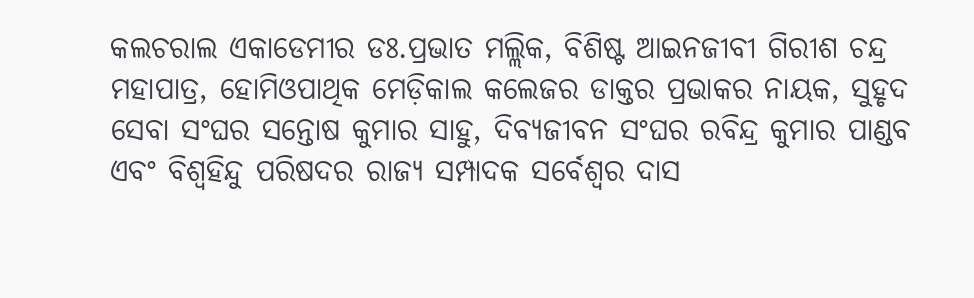କଲଚରାଲ ଏକାଡେମୀର ଡଃ.ପ୍ରଭାତ ମଲ୍ଲିକ, ବିଶିଷ୍ଟ ଆଇନଜୀବୀ ଗିରୀଶ ଚନ୍ଦ୍ର ମହାପାତ୍ର, ହୋମିଓପାଥିକ ମେଡ଼ିକାଲ କଲେଜର ଡାକ୍ତର ପ୍ରଭାକର ନାୟକ, ସୁହୃଦ ସେବା ସଂଘର ସନ୍ତୋଷ କୁମାର ସାହୁ, ଦିବ୍ୟଜୀବନ ସଂଘର ରବିନ୍ଦ୍ର କୁମାର ପାଣ୍ଡବ ଏବଂ ବିଶ୍ୱହିନ୍ଦୁ ପରିଷଦର ରାଜ୍ୟ ସମ୍ପାଦକ ସର୍ବେଶ୍ୱର ଦାସ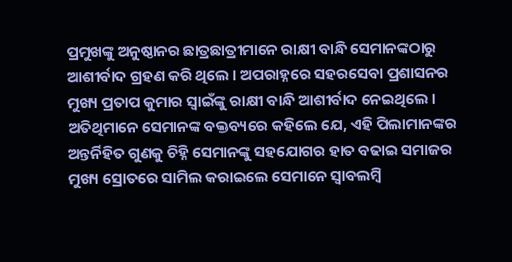ପ୍ରମୁଖଙ୍କୁ ଅନୁଷ୍ଠାନର ଛାତ୍ରଛାତ୍ରୀମାନେ ରାକ୍ଷୀ ବାନ୍ଧି ସେମାନଙ୍କଠାରୁ ଆଶୀର୍ବାଦ ଗ୍ରହଣ କରି ଥିଲେ । ଅପରାହ୍ନରେ ସହରସେବା ପ୍ରଶାସନର ମୁଖ୍ୟ ପ୍ରତାପ କୁମାର ସ୍ୱାଇଁଙ୍କୁ ରାକ୍ଷୀ ବାନ୍ଧି ଆଶୀର୍ବାଦ ନେଇଥିଲେ । ଅତିଥିମାନେ ସେମାନଙ୍କ ବକ୍ତବ୍ୟରେ କହିଲେ ଯେ, ଏହି ପିଲାମାନଙ୍କର ଅନ୍ତର୍ନିହିତ ଗୁଣକୁ ଚିହ୍ନି ସେମାନଙ୍କୁ ସହଯୋଗର ହାତ ବଢାଇ ସମାଜର ମୁଖ୍ୟ ସ୍ରୋତରେ ସାମିଲ କରାଇଲେ ସେମାନେ ସ୍ୱାବଲମ୍ବି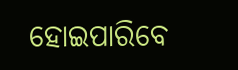ହୋଇପାରିବେ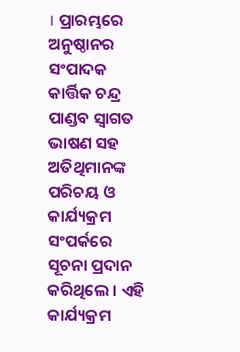। ପ୍ରାରମ୍ଭରେ ଅନୁଷ୍ଠାନର ସଂପାଦକ କାର୍ତ୍ତିକ ଚନ୍ଦ୍ର ପାଣ୍ଡବ ସ୍ୱାଗତ ଭାଷଣ ସହ ଅତିଥିମାନଙ୍କ ପରିଚୟ ଓ କାର୍ଯ୍ୟକ୍ରମ ସଂପର୍କରେ ସୂଚନା ପ୍ରଦାନ କରିଥିଲେ । ଏହି କାର୍ଯ୍ୟକ୍ରମ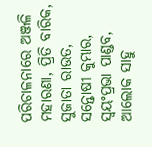ପରିଚାଳନାରେ ଅଞ୍ଜଳି ମହାରଣା, ପ୍ରିତି ବାରିକ, ସୁଜାତା ରାଉତ, ସନ୍ତୋଷୀ କୁମ୍ଭାର, ସ୍ୱୟଂପ୍ରଭା ପାଣ୍ଡବ, ଆଲୋକ ସାହୁ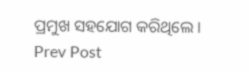ପ୍ରମୁଖ ସହଯୋଗ କରିଥିଲେ ।
Prev Post